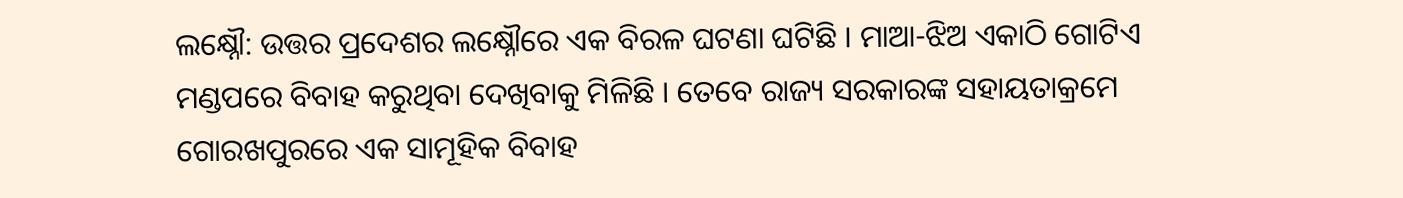ଲକ୍ଷ୍ନୌ: ଉତ୍ତର ପ୍ରଦେଶର ଲକ୍ଷ୍ନୌରେ ଏକ ବିରଳ ଘଟଣା ଘଟିଛି । ମାଆ-ଝିଅ ଏକାଠି ଗୋଟିଏ ମଣ୍ଡପରେ ବିବାହ କରୁଥିବା ଦେଖିବାକୁ ମିଳିଛି । ତେବେ ରାଜ୍ୟ ସରକାରଙ୍କ ସହାୟତାକ୍ରମେ ଗୋରଖପୁରରେ ଏକ ସାମୂହିକ ବିବାହ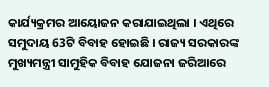କାର୍ଯ୍ୟକ୍ରମର ଆୟୋଜନ କରାଯାଇଥିଲା । ଏଥିରେ ସମୁଦାୟ 63ଟି ବିବାହ ହୋଇଛି । ରାଜ୍ୟ ସରକାରଙ୍କ ମୁଖ୍ୟମନ୍ତ୍ରୀ ସାମୁହିକ ବିବାହ ଯୋଜନା ଜରିଆରେ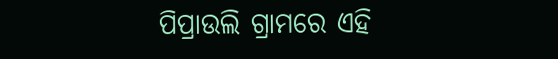ପିପ୍ରାଉଲି ଗ୍ରାମରେ ଏହି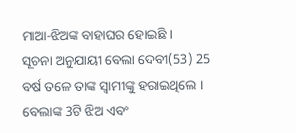ମାଆ-ଝିଅଙ୍କ ବାହାଘର ହୋଇଛି ।
ସୂଚନା ଅନୁଯାୟୀ ବେଲା ଦେବୀ(53) 25 ବର୍ଷ ତଳେ ତାଙ୍କ ସ୍ବାମୀଙ୍କୁ ହରାଇଥିଲେ । ବେଲାଙ୍କ 3ଟି ଝିଅ ଏବଂ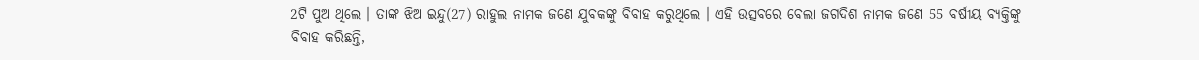2ଟି ପୁଅ ଥିଲେ । ତାଙ୍କ ଝିଅ ଇନ୍ଦୁ(27) ରାହୁଲ ନାମକ ଜଣେ ଯୁବକଙ୍କୁ ବିବାହ କରୁଥିଲେ । ଏହି ଉତ୍ସବରେ ବେଲା ଜଗଦିଶ ନାମକ ଜଣେ 55 ବର୍ଷୀୟ ବ୍ୟକ୍ତିଙ୍କୁ ବିବାହ କରିଛନ୍ତି,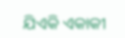ଯିଏକି ଏକାକୀ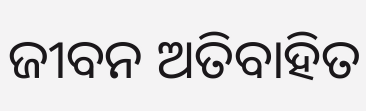ଜୀବନ ଅତିବାହିତ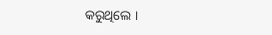କରୁଥିଲେ ।